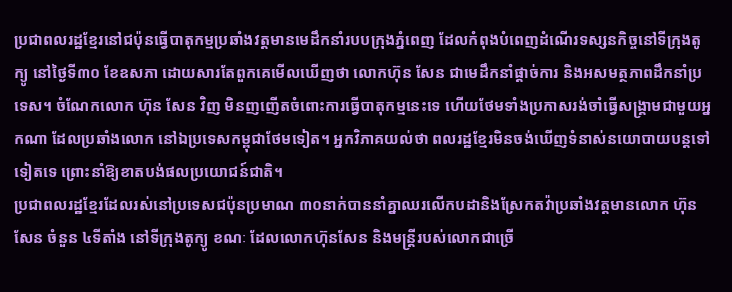ប្រជាពលរដ្ឋខ្មែរនៅជប៉ុនធ្វើបាតុកម្មប្រឆាំងវត្តមានមេដឹកនាំរបបក្រុងភ្នំពេញ ដែលកំពុងបំពេញដំណើរទស្សនកិច្ចនៅទីក្រុងតូក្យូ នៅថ្ងៃទី៣០ ខែឧសភា ដោយសារតែពួកគេមើលឃើញថា លោកហ៊ុន សែន ជាមេដឹកនាំផ្ដាច់ការ និងអសមត្ថភាពដឹកនាំប្រទេស។ ចំណែកលោក ហ៊ុន សែន វិញ មិនញញើតចំពោះការធ្វើបាតុកម្មនេះទេ ហើយថែមទាំងប្រកាសរង់ចាំធ្វើសង្គ្រាមជាមួយអ្នកណា ដែលប្រឆាំងលោក នៅឯប្រទេសកម្ពុជាថែមទៀត។ អ្នកវិភាគយល់ថា ពលរដ្ឋខ្មែរមិនចង់ឃើញទំនាស់នយោបាយបន្តទៅទៀតទេ ព្រោះនាំឱ្យខាតបង់ផលប្រយោជន៍ជាតិ។
ប្រជាពលរដ្ឋខ្មែរដែលរស់នៅប្រទេសជប៉ុនប្រមាណ ៣០នាក់បាននាំគ្នាឈរលើកបដានិងស្រែកតវ៉ាប្រឆាំងវត្តមានលោក ហ៊ុន សែន ចំនួន ៤ទីតាំង នៅទីក្រុងតូក្យូ ខណៈ ដែលលោកហ៊ុនសែន និងមន្ត្រីរបស់លោកជាច្រើ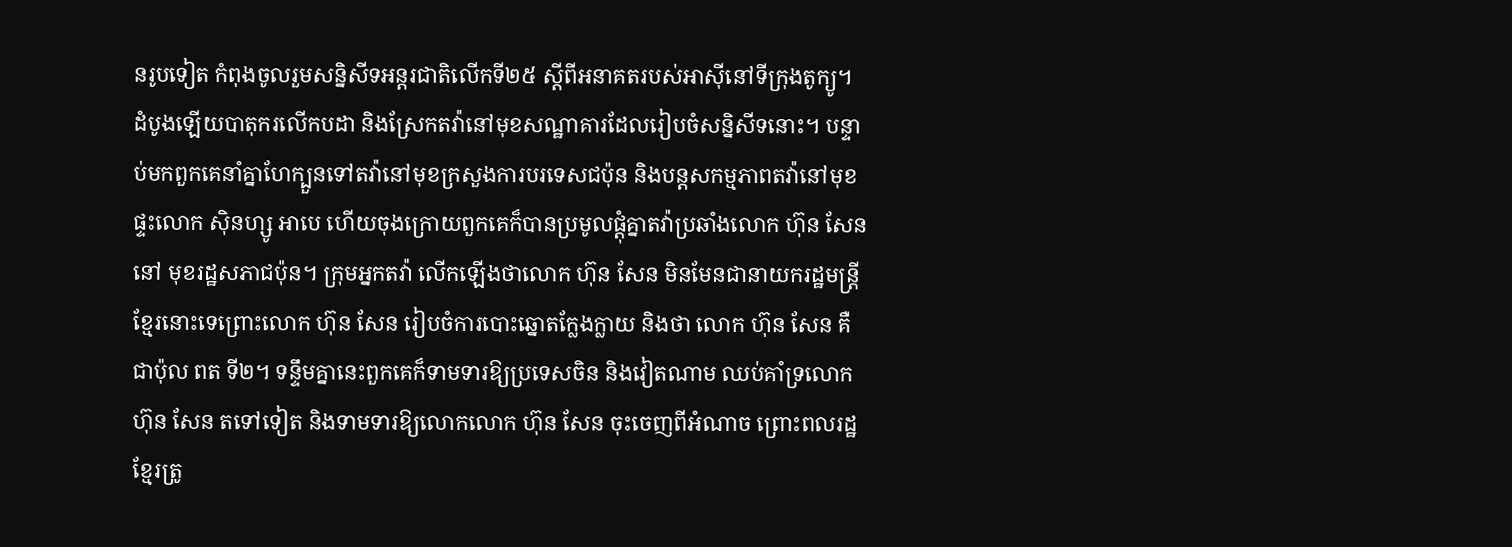នរូបទៀត កំពុងចូលរួមសន្និសីទអន្តរជាតិលើកទី២៥ ស្ដីពីអនាគតរបស់អាស៊ីនៅទីក្រុងតូក្យូ។
ដំបូងឡើយបាតុករលើកបដា និងស្រែកតវ៉ានៅមុខសណ្ឋាគារដែលរៀបចំសន្និសីទនោះ។ បន្ទាប់មកពួកគេនាំគ្នាហែក្បួនទៅតវ៉ានៅមុខក្រសួងការបរទេសជប៉ុន និងបន្តសកម្មភាពតវ៉ានៅមុខផ្ទះលោក ស៊ិនហ្សូ អាបេ ហើយចុងក្រោយពួកគេក៏បានប្រមូលផ្ដុំគ្នាតវ៉ាប្រឆាំងលោក ហ៊ុន សែន នៅ មុខរដ្ឋសភាជប៉ុន។ ក្រុមអ្នកតវ៉ា លើកឡើងថាលោក ហ៊ុន សែន មិនមែនជានាយករដ្ឋមន្ត្រីខ្មែរនោះទេព្រោះលោក ហ៊ុន សែន រៀបចំការបោះឆ្នោតក្លែងក្លាយ និងថា លោក ហ៊ុន សែន គឺជាប៉ុល ពត ទី២។ ទន្ទឹមគ្នានេះពួកគេក៏ទាមទារឱ្យប្រទេសចិន និងវៀតណាម ឈប់គាំទ្រលោក ហ៊ុន សែន តទៅទៀត និងទាមទារឱ្យលោកលោក ហ៊ុន សែន ចុះចេញពីអំណាច ព្រោះពលរដ្ឋខ្មែរត្រូ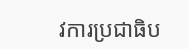វការប្រជាធិប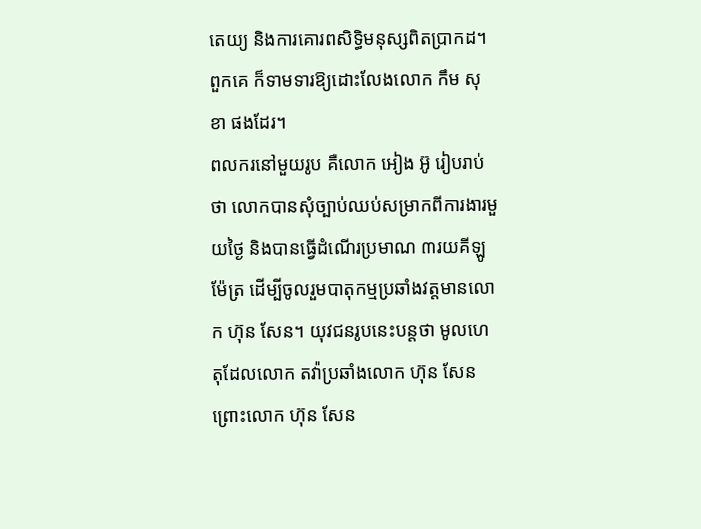តេយ្យ និងការគោរពសិទ្ធិមនុស្សពិតប្រាកដ។ ពួកគេ ក៏ទាមទារឱ្យដោះលែងលោក កឹម សុខា ផងដែរ។
ពលករនៅមួយរូប គឺលោក អៀង អ៊ូ រៀបរាប់ថា លោកបានសុំច្បាប់ឈប់សម្រាកពីការងារមួយថ្ងៃ និងបានធ្វើដំណើរប្រមាណ ៣រយគីឡូម៉ែត្រ ដើម្បីចូលរួមបាតុកម្មប្រឆាំងវត្តមានលោក ហ៊ុន សែន។ យុវជនរូបនេះបន្តថា មូលហេតុដែលលោក តវ៉ាប្រឆាំងលោក ហ៊ុន សែន ព្រោះលោក ហ៊ុន សែន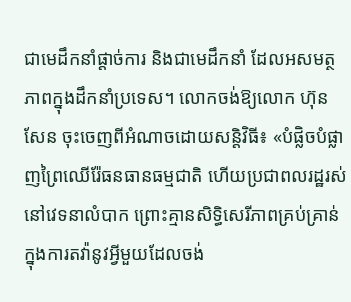ជាមេដឹកនាំផ្ដាច់ការ និងជាមេដឹកនាំ ដែលអសមត្ថភាពក្នុងដឹកនាំប្រទេស។ លោកចង់ឱ្យលោក ហ៊ុន សែន ចុះចេញពីអំណាចដោយសន្តិវិធី៖ «បំផ្លិចបំផ្លាញព្រៃឈើរ៉ែធនធានធម្មជាតិ ហើយប្រជាពលរដ្ឋរស់នៅវេទនាលំបាក ព្រោះគ្មានសិទ្ធិសេរីភាពគ្រប់គ្រាន់ក្នុងការតវ៉ានូវអ្វីមួយដែលចង់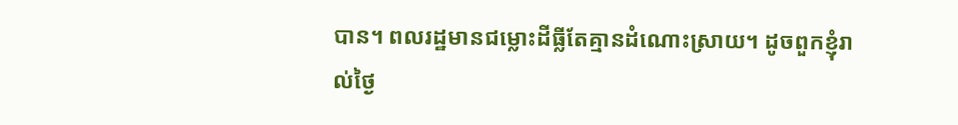បាន។ ពលរដ្ឋមានជម្លោះដីធ្លីតែគ្មានដំណោះស្រាយ។ ដូចពួកខ្ញុំរាល់ថ្ងៃ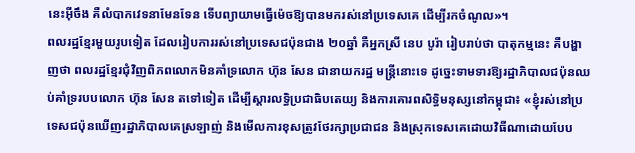នេះអ៊ីចឹង គឺលំបាកវេទនាមែនទែន ទើបព្យាយាមធ្វើម៉េចឱ្យបានមករស់នៅប្រទេសគេ ដើម្បីរកចំណូល»។
ពលរដ្ឋខ្មែរមួយរូបទៀត ដែលរៀបការរស់នៅប្រទេសជប៉ុនជាង ២០ឆ្នាំ គឺអ្នកស្រី នេប បូរ៉ា រៀបរាប់ថា បាតុកម្មនេះ គឺបង្ហាញថា ពលរដ្ឋខ្មែរជុំវិញពិភពលោកមិនគាំទ្រលោក ហ៊ុន សែន ជានាយករដ្ឋ មន្ត្រីនោះទេ ដូច្នេះទាមទារឱ្យរដ្ឋាភិបាលជប៉ុនឈប់គាំទ្ររបបលោក ហ៊ុន សែន តទៅទៀត ដើម្បីស្ដារលទ្ធិប្រជាធិបតេយ្យ និងការគោរពសិទ្ធិមនុស្សនៅកម្ពុជា៖ «ខ្ញុំរស់នៅប្រទេសជប៉ុនឃើញរដ្ឋាភិបាលគេស្រឡាញ់ និងមើលការខុសត្រូវថែរក្សាប្រជាជន និងស្រុកទេសគេដោយវិធីណាដោយបែប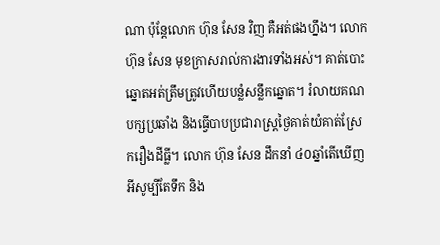ណា ប៉ុន្តែលោក ហ៊ុន សែន វិញ គឺអត់ផងហ្នឹង។ លោក ហ៊ុន សែន មុខក្រាសរាល់ការងារទាំងអស់។ គាត់បោះឆ្នោតអត់ត្រឹមត្រូវហើយបន្លំសន្លឹកឆ្នោត។ រំលាយគណបក្សប្រឆាំង និងធ្វើបាបប្រជារាស្ត្រថ្ងៃគាត់យំគាត់ស្រែករឿងដីធ្លី។ លោក ហ៊ុន សែន ដឹកនាំ ៤០ឆ្នាំតើឃើញអីសូម្បីតែទឹក និង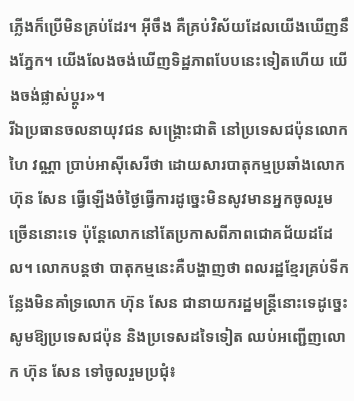ភ្លើងក៏ប្រើមិនគ្រប់ដែរ។ អ៊ីចឹង គឺគ្រប់វិស័យដែលយើងឃើញនឹងភ្នែក។ យើងលែងចង់ឃើញទិដ្ឋភាពបែបនេះទៀតហើយ យើងចង់ផ្លាស់ប្តូរ»។
រីឯប្រធានចលនាយុវជន សង្គ្រោះជាតិ នៅប្រទេសជប៉ុនលោក ហៃ វណ្ណា ប្រាប់អាស៊ីសេរីថា ដោយសារបាតុកម្មប្រឆាំងលោកហ៊ុន សែន ធ្វើឡើងចំថ្ងៃធ្វើការដូច្នេះមិនសូវមានអ្នកចូលរួមច្រើននោះទេ ប៉ុន្តែលោកនៅតែប្រកាសពីភាពជោគជ័យដដែល។ លោកបន្តថា បាតុកម្មនេះគឺបង្ហាញថា ពលរដ្ឋខ្មែរគ្រប់ទីកន្លែងមិនគាំទ្រលោក ហ៊ុន សែន ជានាយករដ្ឋមន្ត្រីនោះទេដូច្នេះសូមឱ្យប្រទេសជប៉ុន និងប្រទេសដទៃទៀត ឈប់អញ្ជើញលោក ហ៊ុន សែន ទៅចូលរួមប្រជុំ៖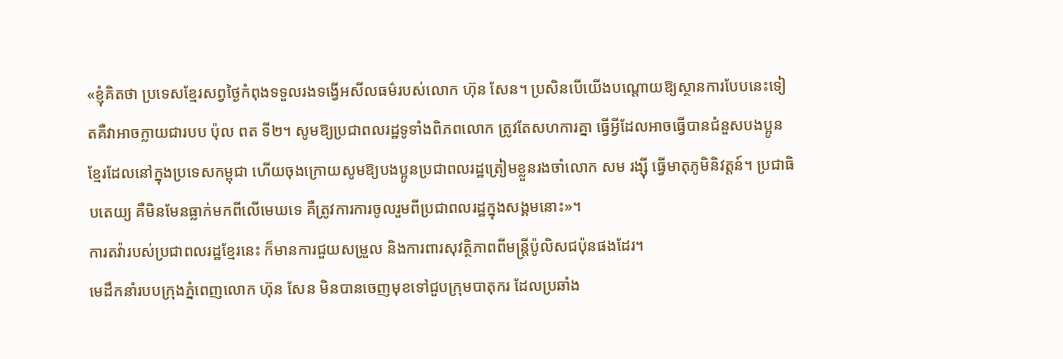«ខ្ញុំគិតថា ប្រទេសខ្មែរសព្វថ្ងៃកំពុងទទួលរងទង្វើអសីលធម៌របស់លោក ហ៊ុន សែន។ ប្រសិនបើយើងបណ្ដោយឱ្យស្ថានការបែបនេះទៀតគឺវាអាចក្លាយជារបប ប៉ុល ពត ទី២។ សូមឱ្យប្រជាពលរដ្ឋទូទាំងពិភពលោក ត្រូវតែសហការគ្នា ធ្វើអ្វីដែលអាចធ្វើបានជំនួសបងប្អូនខ្មែរដែលនៅក្នុងប្រទេសកម្ពុជា ហើយចុងក្រោយសូមឱ្យបងប្អូនប្រជាពលរដ្ឋត្រៀមខ្លួនរងចាំលោក សម រង្ស៊ី ធ្វើមាតុភូមិនិវត្តន៍។ ប្រជាធិបតេយ្យ គឺមិនមែនធ្លាក់មកពីលើមេឃទេ គឺត្រូវការការចូលរួមពីប្រជាពលរដ្ឋក្នុងសង្គមនោះ»។
ការតវ៉ារបស់ប្រជាពលរដ្ឋខ្មែរនេះ ក៏មានការជួយសម្រួល និងការពារសុវត្ថិភាពពីមន្ត្រីប៉ូលិសជប៉ុនផងដែរ។
មេដឹកនាំរបបក្រុងភ្នំពេញលោក ហ៊ុន សែន មិនបានចេញមុខទៅជួបក្រុមបាតុករ ដែលប្រឆាំង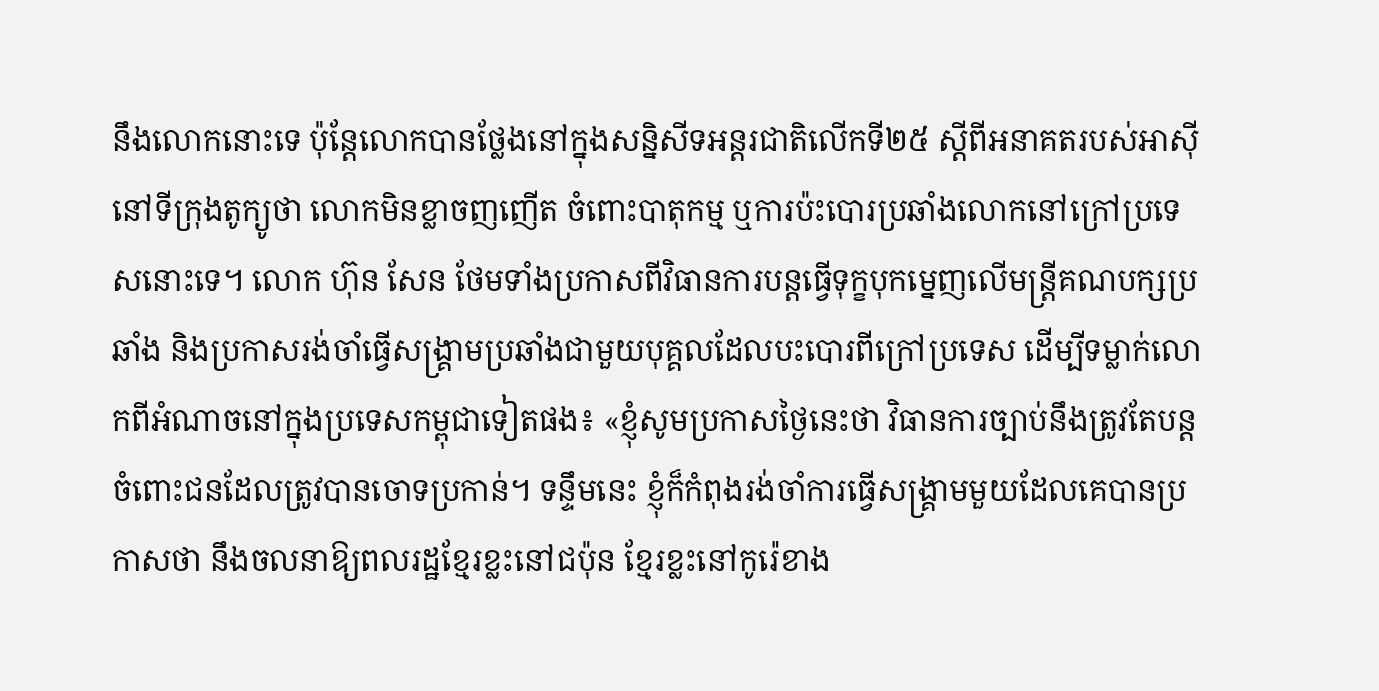នឹងលោកនោះទេ ប៉ុន្តែលោកបានថ្លែងនៅក្នុងសន្និសីទអន្តរជាតិលើកទី២៥ ស្ដីពីអនាគតរបស់អាស៊ីនៅទីក្រុងតូក្យូថា លោកមិនខ្លាចញញើត ចំពោះបាតុកម្ម ឬការប៉ះបោរប្រឆាំងលោកនៅក្រៅប្រទេសនោះទេ។ លោក ហ៊ុន សែន ថែមទាំងប្រកាសពីវិធានការបន្តធ្វើទុក្ខបុកម្នេញលើមន្ត្រីគណបក្សប្រឆាំង និងប្រកាសរង់ចាំធ្វើសង្គ្រាមប្រឆាំងជាមួយបុគ្គលដែលបះបោរពីក្រៅប្រទេស ដើម្បីទម្លាក់លោកពីអំណាចនៅក្នុងប្រទេសកម្ពុជាទៀតផង៖ «ខ្ញុំសូមប្រកាសថ្ងៃនេះថា វិធានការច្បាប់នឹងត្រូវតែបន្តចំពោះជនដែលត្រូវបានចោទប្រកាន់។ ទន្ទឹមនេះ ខ្ញុំក៏កំពុងរង់ចាំការធ្វើសង្គ្រាមមួយដែលគេបានប្រកាសថា នឹងចលនាឱ្យពលរដ្ឋខ្មែរខ្លះនៅជប៉ុន ខ្មែរខ្លះនៅកូរ៉េខាង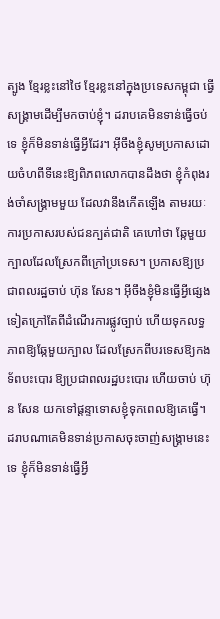ត្បូង ខ្មែរខ្លះនៅថៃ ខ្មែរខ្លះនៅក្នុងប្រទេសកម្ពុជា ធ្វើសង្គ្រាមដើម្បីមកចាប់ខ្ញុំ។ ដរាបគេមិនទាន់ធ្វើចប់ទេ ខ្ញុំក៏មិនទាន់ធ្វើអ្វីដែរ។ អ៊ីចឹងខ្ញុំសូមប្រកាសដោយចំហពីទីនេះឱ្យពិភពលោកបានដឹងថា ខ្ញុំកំពុងរង់ចាំសង្គ្រាមមួយ ដែលវានឹងកើតឡើង តាមរយៈការប្រកាសរបស់ជនក្បត់ជាតិ គេហៅថា ឆ្កែមួយក្បាលដែលស្រែកពីក្រៅប្រទេស។ ប្រកាសឱ្យប្រជាពលរដ្ឋចាប់ ហ៊ុន សែន។ អ៊ីចឹងខ្ញុំមិនធ្វើអ្វីផ្សេងទៀតក្រៅតែពីដំណើរការផ្លូវច្បាប់ ហើយទុកលទ្ធភាពឱ្យឆ្កែមួយក្បាល ដែលស្រែកពីបរទេសឱ្យកងទ័ពបះបោរ ឱ្យប្រជាពលរដ្ឋបះបោរ ហើយចាប់ ហ៊ុន សែន យកទៅផ្ដន្ទាទោសខ្ញុំទុកពេលឱ្យគេធ្វើ។ ដរាបណាគេមិនទាន់ប្រកាសចុះចាញ់សង្គ្រាមនេះទេ ខ្ញុំក៏មិនទាន់ធ្វើអ្វី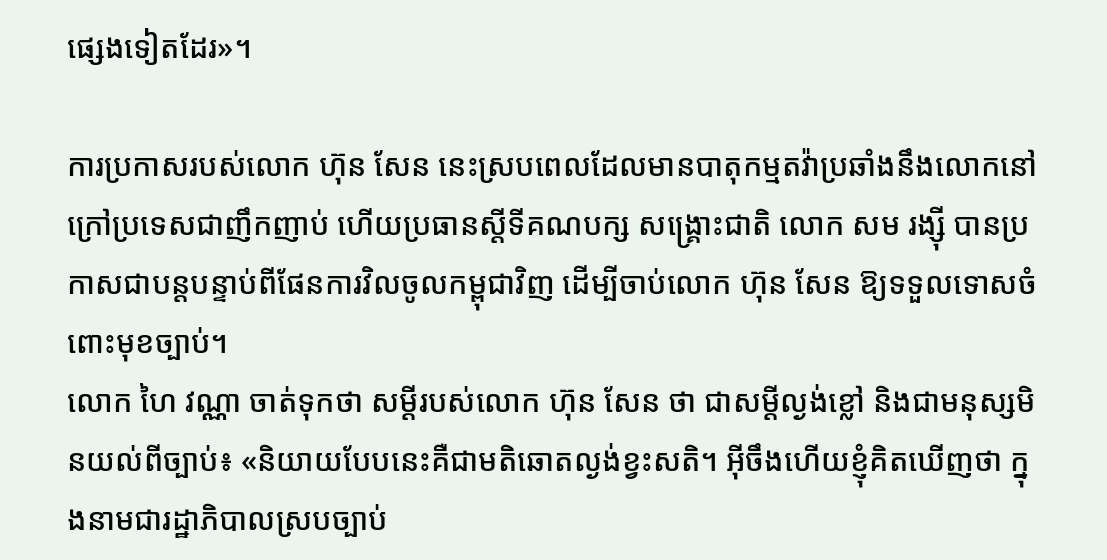ផ្សេងទៀតដែរ»។

ការប្រកាសរបស់លោក ហ៊ុន សែន នេះស្របពេលដែលមានបាតុកម្មតវ៉ាប្រឆាំងនឹងលោកនៅក្រៅប្រទេសជាញឹកញាប់ ហើយប្រធានស្ដីទីគណបក្ស សង្គ្រោះជាតិ លោក សម រង្ស៊ី បានប្រកាសជាបន្តបន្ទាប់ពីផែនការវិលចូលកម្ពុជាវិញ ដើម្បីចាប់លោក ហ៊ុន សែន ឱ្យទទួលទោសចំពោះមុខច្បាប់។
លោក ហៃ វណ្ណា ចាត់ទុកថា សម្ដីរបស់លោក ហ៊ុន សែន ថា ជាសម្ដីល្ងង់ខ្លៅ និងជាមនុស្សមិនយល់ពីច្បាប់៖ «និយាយបែបនេះគឺជាមតិឆោតល្ងង់ខ្វះសតិ។ អ៊ីចឹងហើយខ្ញុំគិតឃើញថា ក្នុងនាមជារដ្ឋាភិបាលស្របច្បាប់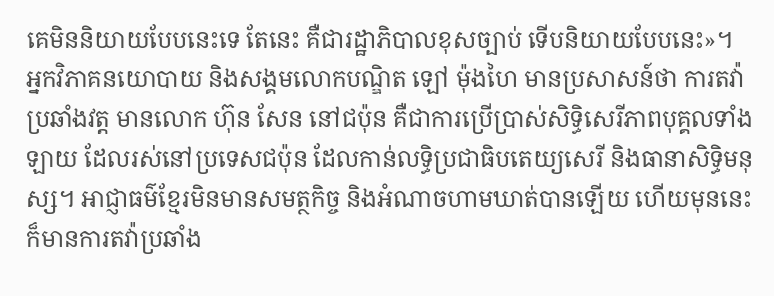គេមិននិយាយបែបនេះទេ តែនេះ គឺជារដ្ឋាភិបាលខុសច្បាប់ ទើបនិយាយបែបនេះ»។
អ្នកវិភាគនយោបាយ និងសង្គមលោកបណ្ឌិត ឡៅ ម៉ុងហៃ មានប្រសាសន៍ថា ការតវ៉ាប្រឆាំងវត្ត មានលោក ហ៊ុន សែន នៅជប៉ុន គឺជាការប្រើប្រាស់សិទ្ធិសេរីភាពបុគ្គលទាំងឡាយ ដែលរស់នៅប្រទេសជប៉ុន ដែលកាន់លទ្ធិប្រជាធិបតេយ្យសេរី និងធានាសិទ្ធិមនុស្ស។ អាជ្ញាធម៌ខ្មែរមិនមានសមត្ថកិច្ច និងអំណាចហាមឃាត់បានឡើយ ហើយមុននេះ ក៏មានការតវ៉ាប្រឆាំង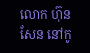លោក ហ៊ុន សែន នៅកូ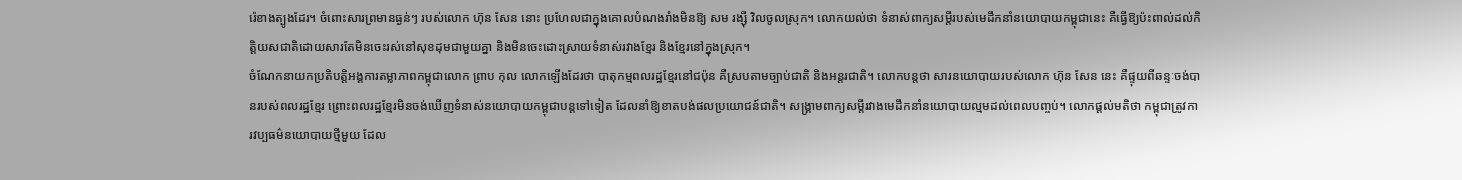រ៉េខាងត្បូងដែរ។ ចំពោះសារព្រមានធ្ងន់ៗ របស់លោក ហ៊ុន សែន នោះ ប្រហែលជាក្នុងគោលបំណងរាំងមិនឱ្យ សម រង្ស៊ី វិលចូលស្រុក។ លោកយល់ថា ទំនាស់ពាក្យសម្ដីរបស់មេដឹកនាំនយោបាយកម្ពុជានេះ គឺធ្វើឱ្យប៉ះពាល់ដល់កិត្តិយសជាតិដោយសារតែមិនចេះរស់នៅសុខដុមជាមួយគ្នា និងមិនចេះដោះស្រាយទំនាស់រវាងខ្មែរ និងខ្មែរនៅក្នុងស្រុក។
ចំណែកនាយកប្រតិបត្តិអង្គការតម្លាភាពកម្ពុជាលោក ព្រាប កុល លោកឡើងដែរថា បាតុកម្មពលរដ្ឋខ្មែរនៅជប៉ុន គឺស្របតាមច្បាប់ជាតិ និងអន្តរជាតិ។ លោកបន្តថា សារនយោបាយរបស់លោក ហ៊ុន សែន នេះ គឺផ្ទុយពីឆន្ទៈចង់បានរបស់ពលរដ្ឋខ្មែរ ព្រោះពលរដ្ឋខ្មែរមិនចង់ឃើញទំនាស់នយោបាយកម្ពុជាបន្តទៅទៀត ដែលនាំឱ្យខាតបង់ផលប្រយោជន៍ជាតិ។ សង្គ្រាមពាក្យសម្ដីរវាងមេដឹកនាំនយោបាយល្មមដល់ពេលបញ្ចប់។ លោកផ្ដល់មតិថា កម្ពុជាត្រូវការវប្បធម៌នយោបាយថ្មីមួយ ដែល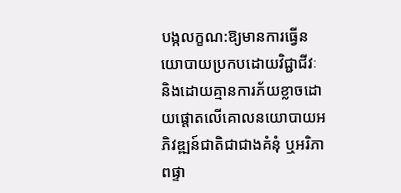បង្កលក្ខណ:ឱ្យមានការធ្វើនយោបាយប្រកបដោយវិជ្ជាជីវៈ និងដោយគ្មានការភ័យខ្លាចដោយផ្ដោតលើគោលនយោបាយអភិវឌ្ឍន៍ជាតិជាជាងគំនុំ ឬអរិភាពផ្ទា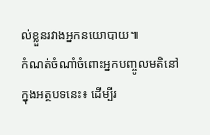ល់ខ្លួនរវាងអ្នកនយោបាយ៕
កំណត់ចំណាំចំពោះអ្នកបញ្ចូលមតិនៅក្នុងអត្ថបទនេះ៖ ដើម្បីរ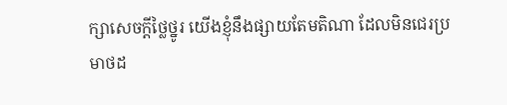ក្សាសេចក្ដីថ្លៃថ្នូរ យើងខ្ញុំនឹងផ្សាយតែមតិណា ដែលមិនជេរប្រមាថដ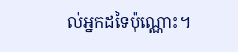ល់អ្នកដទៃប៉ុណ្ណោះ។